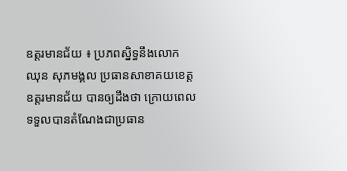ឧត្តរមានជ័យ ៖ ប្រភពស្និទ្ធនឹងលោក ឈុន សុភមង្គល ប្រធានសាខាគយខេត្តឧត្តរមានជ័យ បានឲ្យដឹងថា ក្រោយពេលទទួលបានតំណែងជាប្រធាន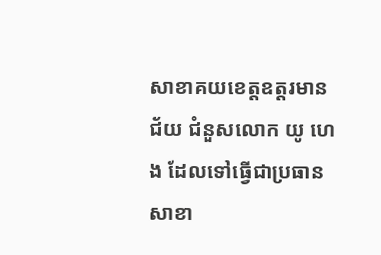សាខាគយខេត្តឧត្តរមានជ័យ ជំនួសលោក យូ ហេង ដែលទៅធ្វើជាប្រធានសាខា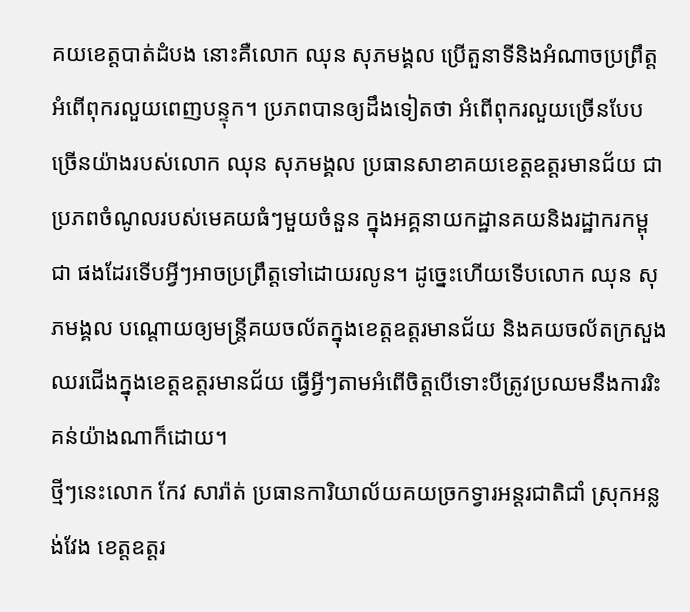គយខេត្តបាត់ដំបង នោះគឺលោក ឈុន សុភមង្គល ប្រើតួនាទីនិងអំណាចប្រព្រឹត្តអំពើពុករលួយពេញបន្ទុក។ ប្រភពបានឲ្យដឹងទៀតថា អំពើពុករលួយច្រើនបែបច្រើនយ៉ាងរបស់លោក ឈុន សុភមង្គល ប្រធានសាខាគយខេត្តឧត្តរមានជ័យ ជាប្រភពចំណូលរបស់មេគយធំៗមួយចំនួន ក្នុងអគ្គនាយកដ្ឋានគយនិងរដ្ឋាករកម្ពុជា ផងដែរទើបអ្វីៗអាចប្រព្រឹត្តទៅដោយរលូន។ ដូច្នេះហើយទើបលោក ឈុន សុភមង្គល បណ្តោយឲ្យមន្ត្រីគយចល័តក្នុងខេត្តឧត្តរមានជ័យ និងគយចល័តក្រសួងឈរជើងក្នុងខេត្តឧត្តរមានជ័យ ធ្វើអ្វីៗតាមអំពើចិត្តបើទោះបីត្រូវប្រឈមនឹងការរិះគន់យ៉ាងណាក៏ដោយ។
ថ្មីៗនេះលោក កែវ សារ៉ាត់ ប្រធានការិយាល័យគយច្រកទ្វារអន្តរជាតិជាំ ស្រុកអន្លង់វែង ខេត្តឧត្តរ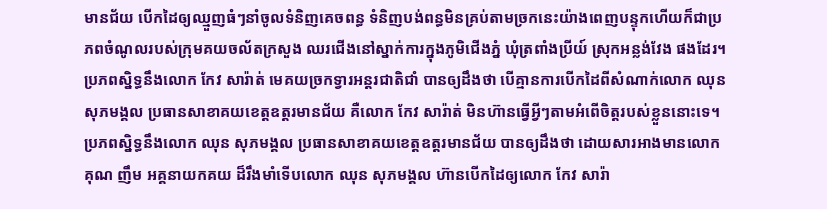មានជ័យ បើកដៃឲ្យឈ្មួញធំៗនាំចូលទំនិញគេចពន្ធ ទំនិញបង់ពន្ធមិនគ្រប់តាមច្រកនេះយ៉ាងពេញបន្ទុកហើយក៏ជាប្រភពចំណូលរបស់ក្រុមគយចល័តក្រសួង ឈរជើងនៅស្នាក់ការក្នុងភូមិជើងភ្នំ ឃុំត្រពាំងប្រីយ៍ ស្រុកអន្លង់វែង ផងដែរ។ ប្រភពស្និទ្ធនឹងលោក កែវ សារ៉ាត់ មេគយច្រកទ្វារអន្តរជាតិជាំ បានឲ្យដឹងថា បើគ្មានការបើកដៃពីសំណាក់លោក ឈុន សុភមង្គល ប្រធានសាខាគយខេត្តឧត្តរមានជ័យ គឺលោក កែវ សារ៉ាត់ មិនហ៊ានធ្វើអ្វីៗតាមអំពើចិត្តរបស់ខ្លួននោះទេ។ ប្រភពស្និទ្ធនឹងលោក ឈុន សុភមង្គល ប្រធានសាខាគយខេត្តឧត្តរមានជ័យ បានឲ្យដឹងថា ដោយសារអាងមានលោក គុណ ញឹម អគ្គនាយកគយ ដ៏រឹងមាំទើបលោក ឈុន សុភមង្គល ហ៊ានបើកដៃឲ្យលោក កែវ សារ៉ា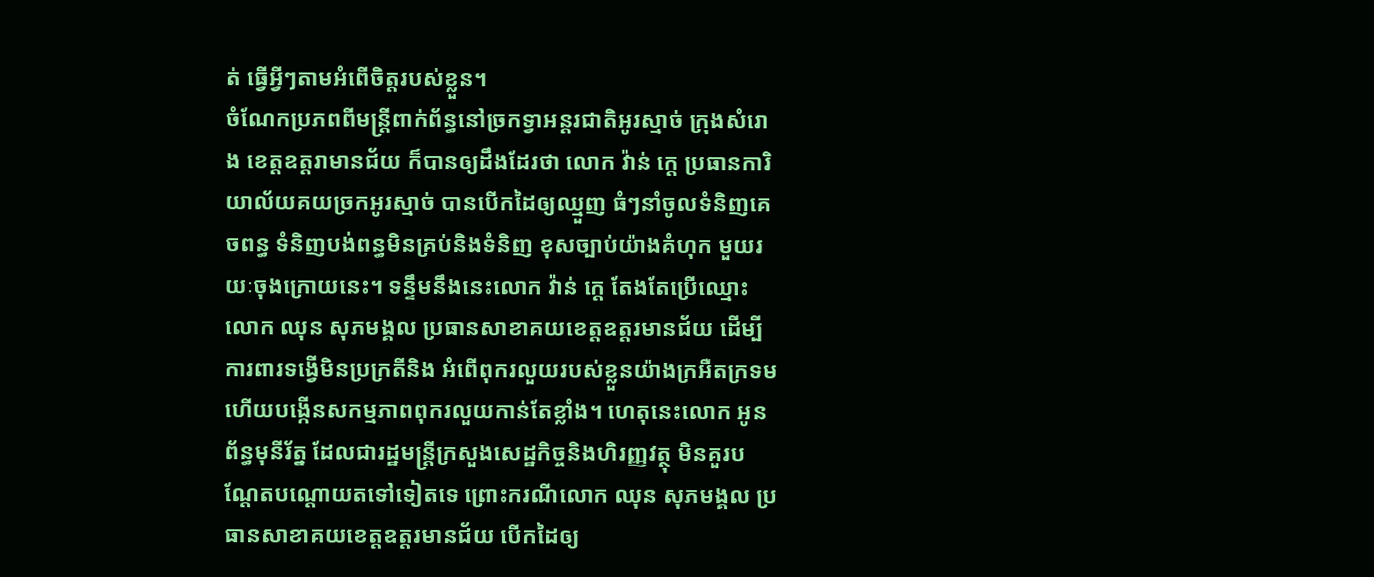ត់ ធ្វើអ្វីៗតាមអំពើចិត្តរបស់ខ្លួន។
ចំណែកប្រភពពីមន្ត្រីពាក់ព័ន្ធនៅច្រកទ្វាអន្តរជាតិអូរស្មាច់ ក្រុងសំរោង ខេត្តឧត្តរាមានជ័យ ក៏បានឲ្យដឹងដែរថា លោក វ៉ាន់ ក្តេ ប្រធានការិយាល័យគយច្រកអូរស្មាច់ បានបើកដៃឲ្យឈ្មួញ ធំៗនាំចូលទំនិញគេចពន្ធ ទំនិញបង់ពន្ធមិនគ្រប់និងទំនិញ ខុសច្បាប់យ៉ាងគំហុក មួយរយៈចុងក្រោយនេះ។ ទន្ទឹមនឹងនេះលោក វ៉ាន់ ក្តេ តែងតែប្រើឈ្មោះ លោក ឈុន សុភមង្គល ប្រធានសាខាគយខេត្តឧត្តរមានជ័យ ដើម្បីការពារទង្វើមិនប្រក្រតីនិង អំពើពុករលួយរបស់ខ្លួនយ៉ាងក្រអឺតក្រទម ហើយបង្កើនសកម្មភាពពុករលួយកាន់តែខ្លាំង។ ហេតុនេះលោក អូន ព័ន្ធមុនីរ័ត្ន ដែលជារដ្ឋមន្ត្រីក្រសួងសេដ្ឋកិច្ចនិងហិរញ្ញវត្ថុ មិនគួរបណ្តែតបណ្តោយតទៅទៀតទេ ព្រោះករណីលោក ឈុន សុភមង្គល ប្រធានសាខាគយខេត្តឧត្តរមានជ័យ បើកដៃឲ្យ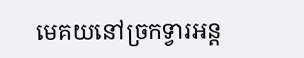មេគយនៅច្រកទ្វារអន្ត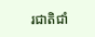រជាតិជាំ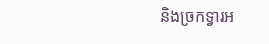និងច្រកទ្វារអ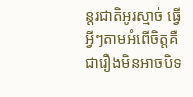ន្តរជាតិអូរស្មាច់ ធ្វើអ្វីៗតាមអំពើចិត្តគឺជារឿងមិនអាចបិទ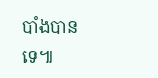បាំងបានទេ៕